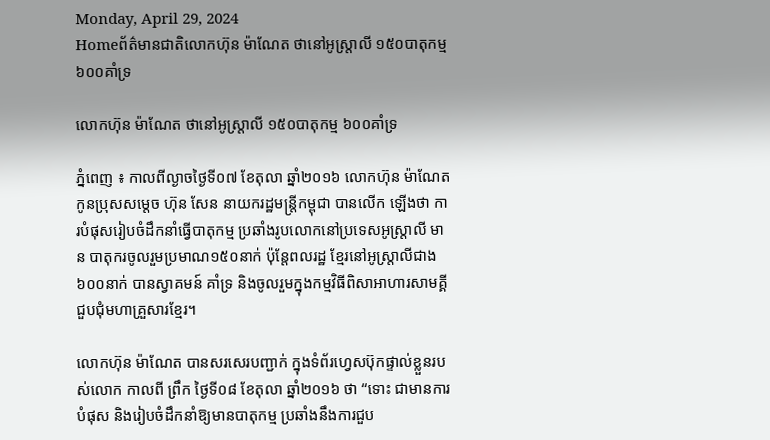Monday, April 29, 2024
Homeព័ត៌មានជាតិលោកហ៊ុន ម៉ាណែត ថានៅអូស្ត្រាលី ១៥០បាតុកម្ម ៦០០គាំទ្រ

លោកហ៊ុន ម៉ាណែត ថានៅអូស្ត្រាលី ១៥០បាតុកម្ម ៦០០គាំទ្រ

ភ្នំពេញ ៖ កាលពីល្ងាចថ្ងៃទី០៧ ខែតុលា ឆ្នាំ២០១៦ លោកហ៊ុន ម៉ាណែត កូនប្រុសសម្តេច ហ៊ុន សែន នាយករដ្ឋមន្ត្រីកម្ពុជា បានលើក ឡើងថា ការបំផុសរៀបចំដឹកនាំធ្វើបាតុកម្ម ប្រឆាំងរូបលោកនៅប្រទេសអូស្ត្រាលី មាន បាតុករចូលរួមប្រមាណ១៥០នាក់ ប៉ុន្តែពលរដ្ឋ ខ្មែរនៅអូស្ត្រាលីជាង៦០០នាក់ បានស្វាគមន៍ គាំទ្រ និងចូលរួមក្នុងកម្មវិធីពិសាអាហារសាមគ្គី ជួបជុំមហាគ្រួសារខ្មែរ។

លោកហ៊ុន ម៉ាណែត បានសរសេរបញ្ជាក់ ក្នុងទំព័រហ្វេសប៊ុកផ្ទាល់ខ្លួនរបស់លោក កាលពី ព្រឹក ថ្ងៃទី០៨ ខែតុលា ឆ្នាំ២០១៦ ថា “ទោះ ជាមានការបំផុស និងរៀបចំដឹកនាំឱ្យមានបាតុកម្ម ប្រឆាំងនឹងការជួប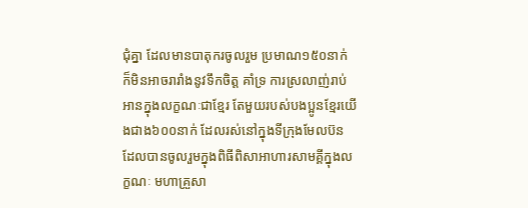ជុំគ្នា ដែលមានបាតុករចូលរួម ប្រមាណ១៥០នាក់ ក៏មិនអាចរារាំងនូវទឹកចិត្ត គាំទ្រ ការស្រលាញ់រាប់អានក្នុងលក្ខណៈជាខ្មែរ តែមួយរបស់បងប្អូនខ្មែរយើងជាង៦០០នាក់ ដែលរស់នៅក្នុងទីក្រុងមែលប៊ន ដែលបានចូលរួមក្នុងពិធីពិសាអាហារសាមគ្គីក្នុងលក្ខណៈ មហាគ្រួសា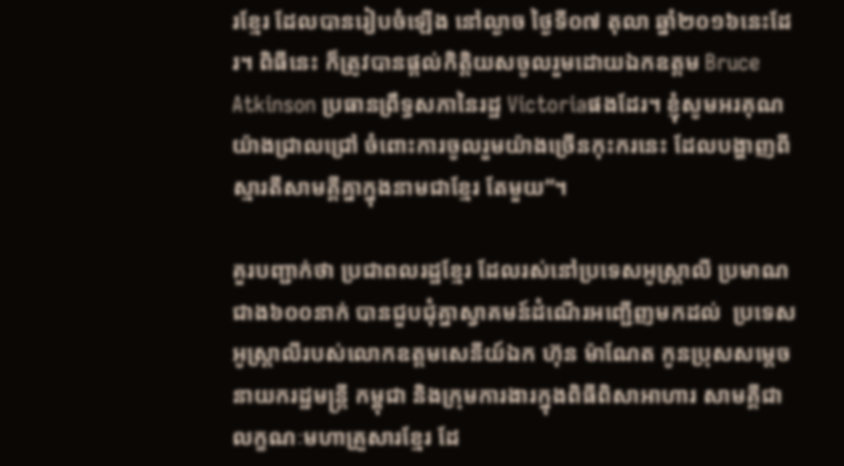រខ្មែរ ដែលបានរៀបចំឡើង នៅល្ងាច ថ្ងៃទី០៧ តុលា ឆ្នាំ២០១៦នេះដែរ។ ពិធីនេះ ក៏ត្រូវបានផ្តល់កិត្តិយសចូលរួមដោយឯកឧត្តម Bruce Atkinson ប្រធានព្រឹទ្ធសភានៃរដ្ឋ Victoriaផងដែរ។ ខ្ញុំសូមអរគុណយ៉ាងជ្រាលជ្រៅ ចំពោះការចូលរួមយ៉ាងច្រើនកុះករនេះ ដែលបង្ហាញពីស្មារតីសាមគ្គីគ្នាក្នុងនាមជាខ្មែរ តែមួយ”។

គួរបញ្ជាក់ថា ប្រជាពលរដ្ឋខ្មែរ ដែលរស់នៅប្រទេសអូស្ត្រាលី ប្រមាណជាង៦០០នាក់ បានជួបជុំគ្នាស្វាគមន៍ដំណើរអញ្ជើញមកដល់  ប្រទេសអូស្ត្រាលីរបស់លោកឧត្តមសេនីយ៍ឯក ហ៊ុន ម៉ាណែត កូនប្រុសសម្តេចនាយករដ្ឋមន្ត្រី កម្ពុជា និងក្រុមការងារក្នុងពិធីពិសាអាហារ សាមគ្គីជាលក្ខណៈមហាគ្រួសារខ្មែរ ដែ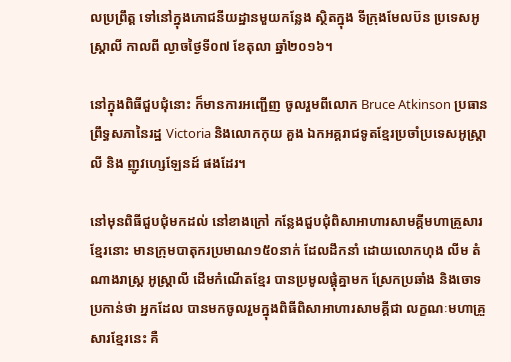លប្រព្រឹត្ត ទៅនៅក្នុងភោជនីយដ្ឋានមួយកន្លែង ស្ថិតក្នុង ទីក្រុងមែលប៊ន ប្រទេសអូស្ត្រាលី កាលពី ល្ងាចថ្ងៃទី០៧ ខែតុលា ឆ្នាំ២០១៦។

នៅក្នុងពិធីជួបជុំនោះ ក៏មានការអញ្ជើញ ចូលរួមពីលោក Bruce Atkinson ប្រធាន ព្រឹទ្ធសភានៃរដ្ឋ Victoria និងលោកកុយ គួង ឯកអគ្គរាជទូតខ្មែរប្រចាំប្រទេសអូស្ត្រាលី និង ញូវហ្សេឡែនដ៍ ផងដែរ។

នៅមុនពិធីជួបជុំមកដល់ នៅខាងក្រៅ កន្លែងជួបជុំពិសាអាហារសាមគ្គីមហាគ្រួសារ ខ្មែរនោះ មានក្រុមបាតុករប្រមាណ១៥០នាក់ ដែលដឹកនាំ ដោយលោកហុង លីម តំណាងរាស្ត្រ អូស្ត្រាលី ដើមកំណើតខ្មែរ បានប្រមូលផ្តុំគ្នាមក ស្រែកប្រឆាំង និងចោទប្រកាន់ថា អ្នកដែល បានមកចូលរួមក្នុងពិធីពិសាអាហារសាមគ្គីជា លក្ខណៈមហាគ្រួសារខ្មែរនេះ គឺ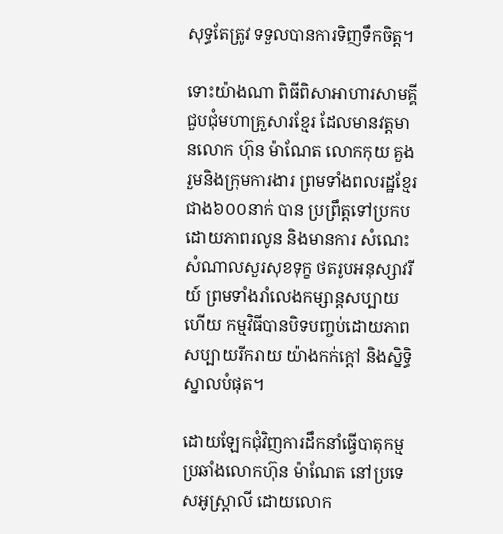សុទ្ធតែត្រូវ ទទួលបានការទិញទឹកចិត្ត។

ទោះយ៉ាងណា ពិធីពិសាអាហារសាមគ្គី ជួបជុំមហាគ្រួសារខ្មែរ ដែលមានវត្តមានលោក ហ៊ុន ម៉ាណែត លោកកុយ គួង រួមនិងក្រុមការងារ ព្រមទាំងពលរដ្ឋខ្មែរជាង៦០០នាក់ បាន ប្រព្រឹត្តទៅប្រកបដោយភាពរលូន និងមានការ សំណេះសំណាលសួរសុខទុក្ខ ថតរូបអនុស្សាវរីយ៍ ព្រមទាំងរាំលេងកម្សាន្តសប្បាយ ហើយ កម្មវិធីបានបិទបញ្ចប់ដោយភាពសប្បាយរីករាយ យ៉ាងកក់ក្តៅ និងស្និទ្ធិស្នាលបំផុត។

ដោយឡែកជុំវិញការដឹកនាំធ្វើបាតុកម្ម ប្រឆាំងលោកហ៊ុន ម៉ាណែត នៅប្រទេសអូស្ត្រាលី ដោយលោក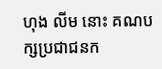ហុង លីម នោះ គណបក្សប្រជាជនក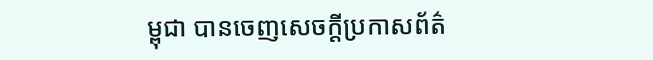ម្ពុជា បានចេញសេចក្តីប្រកាសព័ត៌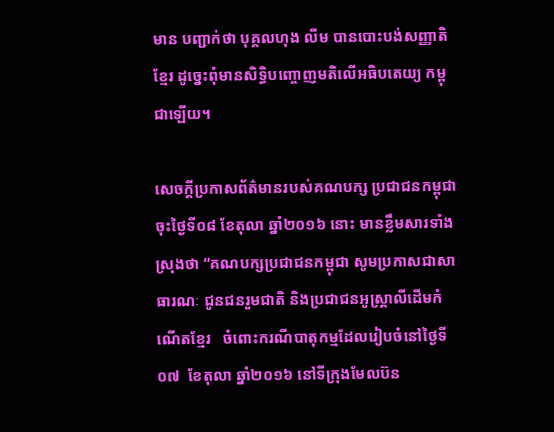មាន បញ្ជាក់ថា បុគ្គលហុង លីម បានបោះបង់សញ្ញាតិ ខ្មែរ ដូច្នេះពុំមានសិទ្ធិបញ្ចោញមតិលើអធិបតេយ្យ កម្ពុជាឡើយ។

សេចក្តីប្រកាសព័ត៌មានរបស់គណបក្ស ប្រជាជនកម្ពុជា ចុះថ្ងៃទី០៨ ខែតុលា ឆ្នាំ២០១៦ នោះ មានខ្លឹមសារទាំងស្រុងថា “គណបក្សប្រជាជនកម្ពុជា សូមប្រកាសជាសាធារណៈ ជូនជនរួមជាតិ និងប្រជាជនអូស្ត្រាលីដើមកំណើតខ្មែរ   ចំពោះករណីបាតុកម្មដែលរៀបចំនៅថ្ងៃទី០៧  ខែតុលា ឆ្នាំ២០១៦ នៅទីក្រុងមែលប៊ន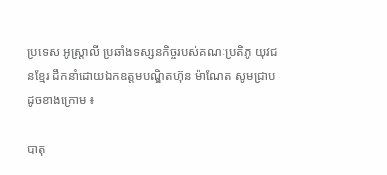ប្រទេស អូស្ត្រាលី ប្រឆាំងទស្សនកិច្ចរបស់គណៈប្រតិភូ យុវជនខ្មែរ ដឹកនាំដោយឯកឧត្តមបណ្ឌិតហ៊ុន ម៉ាណែត សូមជ្រាបដូចខាងក្រោម ៖

បាតុ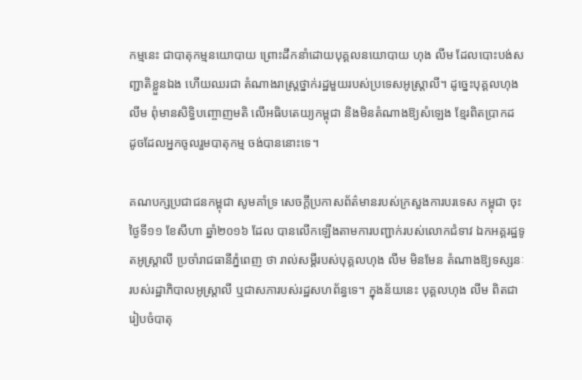កម្មនេះ ជាបាតុកម្មនយោបាយ ព្រោះដឹកនាំដោយបុគ្គលនយោបាយ ហុង លីម ដែលបោះបង់សញ្ជាតិខ្លួនឯង ហើយឈរជា តំណាងរាស្ត្រថ្នាក់រដ្ឋមួយរបស់ប្រទេសអូស្ត្រាលី។ ដូច្នេះបុគ្គលហុង លីម ពុំមានសិទ្ធិបញ្ចោញមតិ លើអធិបតេយ្យកម្ពុជា និងមិនតំណាងឱ្យសំឡេង ខ្មែរពិតប្រាកដ ដូចដែលអ្នកចូលរួមបាតុកម្ម ចង់បាននោះទេ។

គណបក្សប្រជាជនកម្ពុជា សូមគាំទ្រ សេចក្តីប្រកាសព័ត៌មានរបស់ក្រសួងការបរទេស កម្ពុជា ចុះថ្ងៃទី១១ ខែសីហា ឆ្នាំ២០១៦ ដែល បានលើកឡើងតាមការបញ្ជាក់របស់លោកជំទាវ ឯកអគ្គរដ្ឋទូតអូស្ត្រាលី ប្រចាំរាជធានីភ្នំពេញ ថា រាល់សម្តីរបស់បុគ្គលហុង លីម មិនមែន តំណាងឱ្យទស្សនៈរបស់រដ្ឋាភិបាលអូស្ត្រាលី ឬជាសភារបស់រដ្ឋសហព័ន្ធទេ។ ក្នុងន័យនេះ បុគ្គលហុង លីម ពិតជារៀបចំបាតុ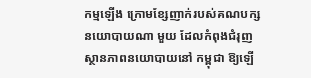កម្មឡើង ក្រោមខ្សែញាក់របស់គណបក្សនយោបាយណា មួយ ដែលកំពុងជំរុញស្ថានភាពនយោបាយនៅ កម្ពុជា ឱ្យឡើ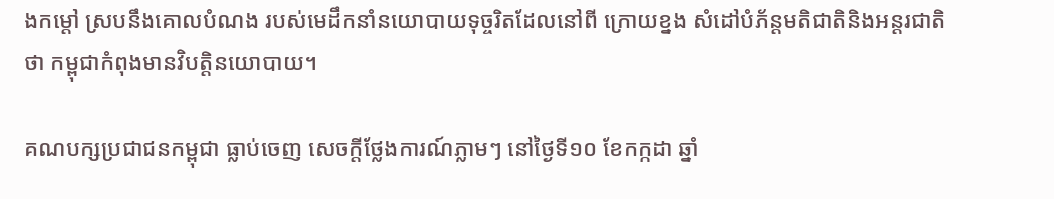ងកម្តៅ ស្របនឹងគោលបំណង របស់មេដឹកនាំនយោបាយទុច្ចរិតដែលនៅពី ក្រោយខ្នង សំដៅបំភ័ន្តមតិជាតិនិងអន្តរជាតិ ថា កម្ពុជាកំពុងមានវិបត្តិនយោបាយ។

គណបក្សប្រជាជនកម្ពុជា ធ្លាប់ចេញ សេចក្តីថ្លែងការណ៍ភ្លាមៗ នៅថ្ងៃទី១០ ខែកក្កដា ឆ្នាំ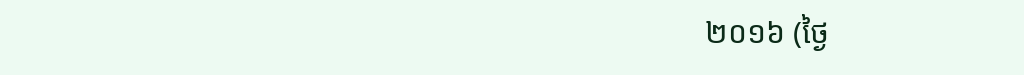២០១៦ (ថ្ងៃ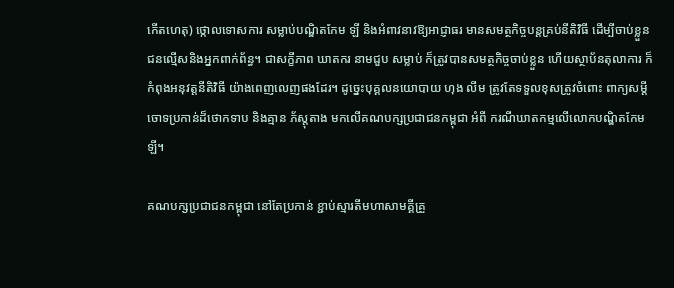កើតហេតុ) ថ្កោលទោសការ សម្លាប់បណ្ឌិតកែម ឡី និងអំពាវនាវឱ្យអាជ្ញាធរ មានសមត្ថកិច្ចបន្តគ្រប់នីតិវិធី ដើម្បីចាប់ខ្លួន ជនល្មើសនិងអ្នកពាក់ព័ន្ធ។ ជាសក្ខីភាព ឃាតករ នាមជួប សម្លាប់ ក៏ត្រូវបានសមត្ថកិច្ចចាប់ខ្លួន ហើយស្ថាប័នតុលាការ ក៏កំពុងអនុវត្តនីតិវិធី យ៉ាងពេញលេញផងដែរ។ ដូច្នេះបុគ្គលនយោបាយ ហុង លីម ត្រូវតែទទួលខុសត្រូវចំពោះ ពាក្យសម្តីចោទប្រកាន់ដ៏ថោកទាប និងគ្មាន ភ័ស្តុតាង មកលើគណបក្សប្រជាជនកម្ពុជា អំពី ករណីឃាតកម្មលើលោកបណ្ឌិតកែម ឡី។

គណបក្សប្រជាជនកម្ពុជា នៅតែប្រកាន់ ខ្ជាប់ស្មារតីមហាសាមគ្គីគ្រួ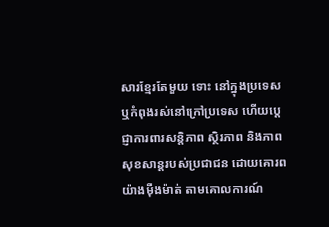សារខ្មែរតែមួយ ទោះ នៅក្នុងប្រទេស ឬកំពុងរស់នៅក្រៅប្រទេស ហើយប្តេជ្ញាការពារសន្តិភាព ស្ថិរភាព និងភាព សុខសាន្តរបស់ប្រជាជន ដោយគោរពយ៉ាងម៉ឺងម៉ាត់ តាមគោលការណ៍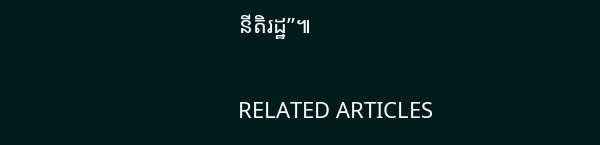នីតិរដ្ឋ”៕

RELATED ARTICLES